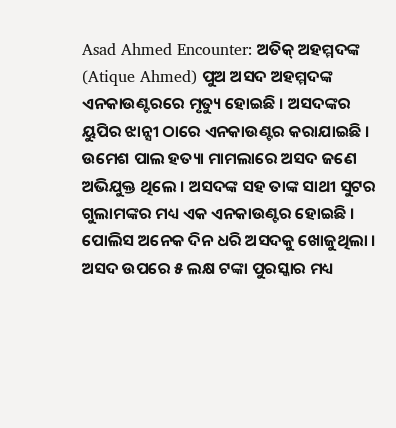Asad Ahmed Encounter: ଅତିକ୍ ଅହମ୍ମଦଙ୍କ (Atique Ahmed) ପୁଅ ଅସଦ ଅହମ୍ମଦଙ୍କ ଏନକାଉଣ୍ଟରରେ ମୃତ୍ୟୁ ହୋଇଛି । ଅସଦଙ୍କର ୟୁପିର ଝାନ୍ସୀ ଠାରେ ଏନକାଉଣ୍ଟର କରାଯାଇଛି । ଉମେଶ ପାଲ ହତ୍ୟା ମାମଲାରେ ଅସଦ ଜଣେ ଅଭିଯୁକ୍ତ ଥିଲେ । ଅସଦଙ୍କ ସହ ତାଙ୍କ ସାଥୀ ସୁଟର ଗୁଲାମଙ୍କର ମଧ୍ୟ ଏକ ଏନକାଉଣ୍ଟର ହୋଇଛି । ପୋଲିସ ଅନେକ ଦିନ ଧରି ଅସଦକୁ ଖୋଜୁଥିଲା । ଅସଦ ଉପରେ ୫ ଲକ୍ଷ ଟଙ୍କା ପୁରସ୍କାର ମଧ୍ୟ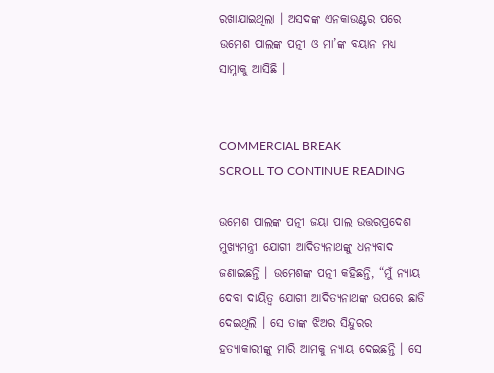ରଖାଯାଇଥିଲା । ଅସଦଙ୍କ ଏନକାଉଣ୍ଟର ପରେ ଉମେଶ ପାଲଙ୍କ ପତ୍ନୀ ଓ ମା’ଙ୍କ ବୟାନ ମଧ୍ୟ ସାମ୍ନାକୁ ଆସିଛି ।


COMMERCIAL BREAK
SCROLL TO CONTINUE READING

ଉମେଶ ପାଲଙ୍କ ପତ୍ନୀ ଜୟା ପାଲ ଉତ୍ତରପ୍ରଦେଶ ମୁଖ୍ୟମନ୍ତ୍ରୀ ଯୋଗୀ ଆଦିତ୍ୟନାଥଙ୍କୁ ଧନ୍ୟବାଦ ଜଣାଇଛନ୍ତି । ଉମେଶଙ୍କ ପତ୍ନୀ କହିଛନ୍ତି, “ମୁଁ ନ୍ୟାୟ ଦେବା ଦାୟିତ୍ୱ ଯୋଗୀ ଆଦିତ୍ୟନାଥଙ୍କ ଉପରେ ଛାଡି ଦେଇଥିଲି । ସେ ତାଙ୍କ ଝିଅର ସିନ୍ଦୁରର ହତ୍ୟାକାରୀଙ୍କୁ ମାରି ଆମକୁ ନ୍ୟାୟ ଦେଇଛନ୍ତି । ସେ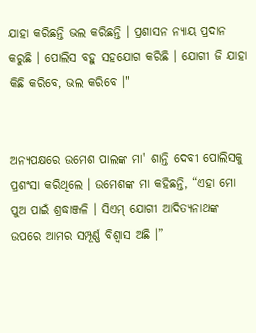ଯାହା କରିଛନ୍ତି ଭଲ କରିଛନ୍ତି । ପ୍ରଶାସନ ନ୍ୟାୟ ପ୍ରଦାନ କରୁଛି । ପୋଲିସ ବହୁ ସହଯୋଗ କରିଛି । ଯୋଗୀ ଜି ଯାହା କିଛି କରିବେ, ଭଲ କରିବେ ।"


ଅନ୍ୟପକ୍ଷରେ ଉମେଶ ପାଲଙ୍କ ମା' ଶାନ୍ତି ଦେବୀ ପୋଲିସକୁ ପ୍ରଶଂସା କରିଥିଲେ । ଉମେଶଙ୍କ ମା କହିଛନ୍ତି, “ଏହା ମୋ ପୁଅ ପାଇଁ ଶ୍ରଦ୍ଧାଞ୍ଜଳି । ସିଏମ୍ ଯୋଗୀ ଆଦିତ୍ୟନାଥଙ୍କ ଉପରେ ଆମର ସମ୍ପୂର୍ଣ୍ଣ ବିଶ୍ୱାସ ଅଛି ।”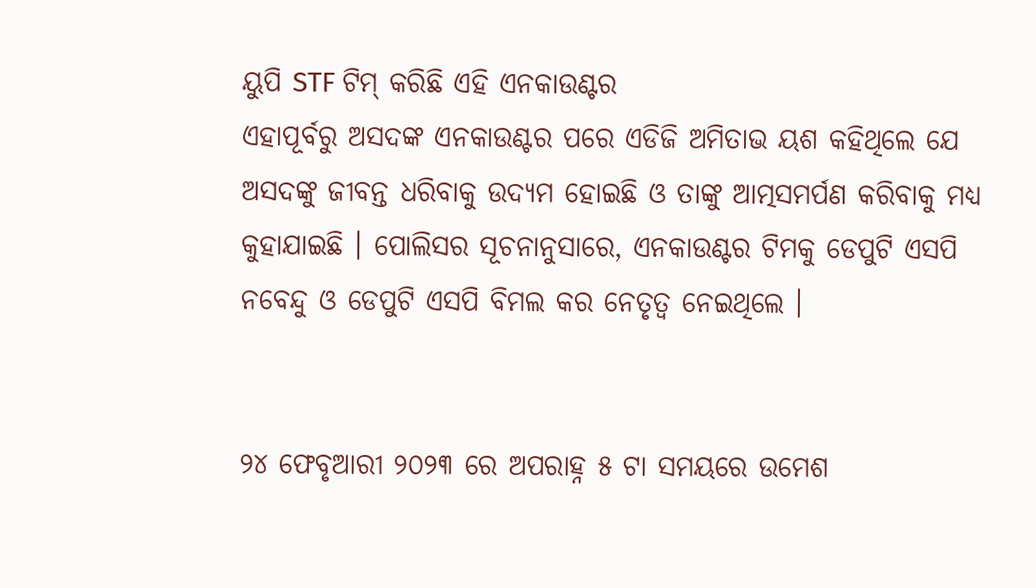ୟୁପି STF ଟିମ୍ କରିଛି ଏହି ଏନକାଉଣ୍ଟର
ଏହାପୂର୍ବରୁ ଅସଦଙ୍କ ଏନକାଉଣ୍ଟର ପରେ ଏଡିଜି ଅମିତାଭ ୟଶ କହିଥିଲେ ଯେ ଅସଦଙ୍କୁ ଜୀବନ୍ତ ଧରିବାକୁ ଉଦ୍ୟମ ହୋଇଛି ଓ ତାଙ୍କୁ ଆତ୍ମସମର୍ପଣ କରିବାକୁ ମଧ୍ୟ କୁହାଯାଇଛି । ପୋଲିସର ସୂଚନାନୁସାରେ, ଏନକାଉଣ୍ଟର ଟିମକୁ ଡେପୁଟି ଏସପି ନବେନ୍ଦୁ ଓ ଡେପୁଟି ଏସପି ବିମଲ କର ନେତୃତ୍ୱ ନେଇଥିଲେ ।


୨୪ ଫେବୃଆରୀ ୨୦୨୩ ରେ ଅପରାହ୍ନ ୫ ଟା ସମୟରେ ଉମେଶ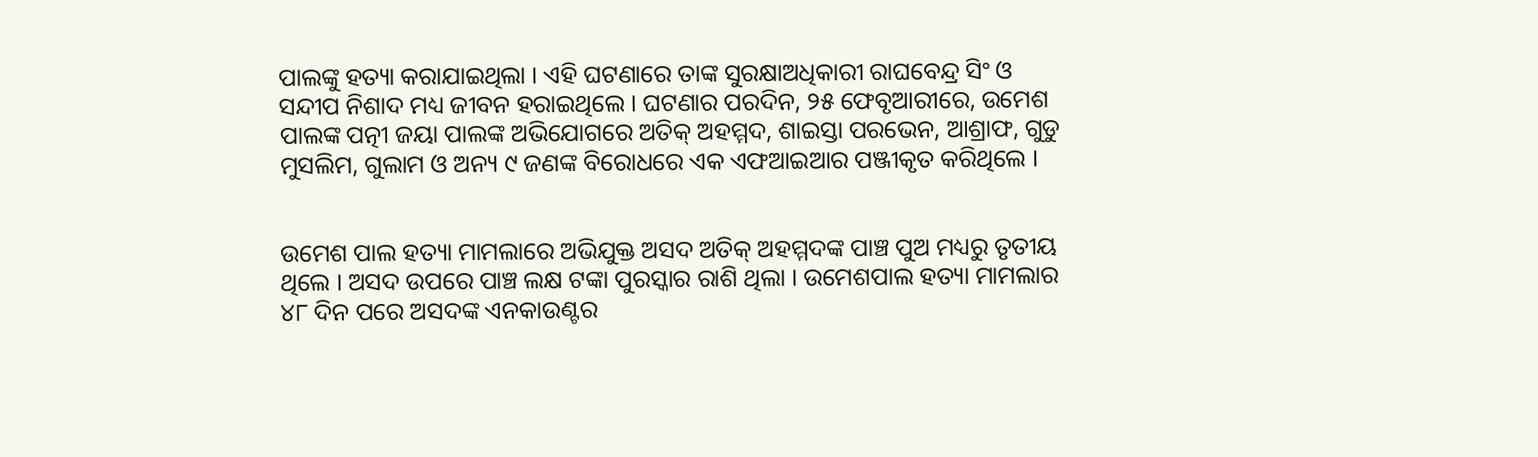ପାଲଙ୍କୁ ହତ୍ୟା କରାଯାଇଥିଲା । ଏହି ଘଟଣାରେ ତାଙ୍କ ସୁରକ୍ଷାଅଧିକାରୀ ରାଘବେନ୍ଦ୍ର ସିଂ ଓ ସନ୍ଦୀପ ନିଶାଦ ମଧ୍ୟ ଜୀବନ ହରାଇଥିଲେ । ଘଟଣାର ପରଦିନ, ୨୫ ଫେବୃଆରୀରେ, ଉମେଶ ପାଲଙ୍କ ପତ୍ନୀ ଜୟା ପାଲଙ୍କ ଅଭିଯୋଗରେ ଅତିକ୍ ଅହମ୍ମଦ, ଶାଇସ୍ତା ପରଭେନ, ଆଶ୍ରାଫ, ଗୁଡୁ ମୁସଲିମ, ଗୁଲାମ ଓ ଅନ୍ୟ ୯ ଜଣଙ୍କ ବିରୋଧରେ ଏକ ଏଫଆଇଆର ପଞ୍ଜୀକୃତ କରିଥିଲେ ।


ଉମେଶ ପାଲ ହତ୍ୟା ମାମଲାରେ ଅଭିଯୁକ୍ତ ଅସଦ ଅତିକ୍ ଅହମ୍ମଦଙ୍କ ପାଞ୍ଚ ପୁଅ ମଧ୍ୟରୁ ତୃତୀୟ ଥିଲେ । ଅସଦ ଉପରେ ପାଞ୍ଚ ଲକ୍ଷ ଟଙ୍କା ପୁରସ୍କାର ରାଶି ଥିଲା । ଉମେଶପାଲ ହତ୍ୟା ମାମଲାର ୪୮ ଦିନ ପରେ ଅସଦଙ୍କ ଏନକାଉଣ୍ଟର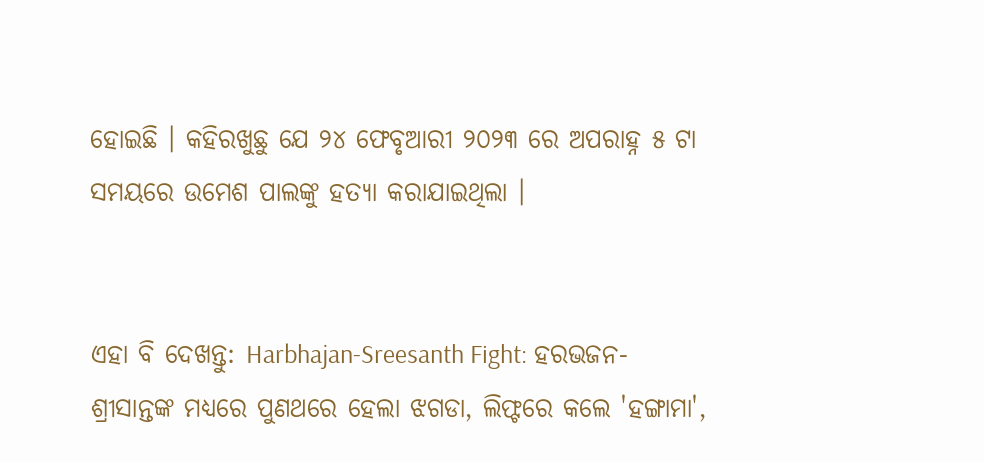ହୋଇଛି । କହିରଖୁଛୁ ଯେ ୨୪ ଫେବୃଆରୀ ୨୦୨୩ ରେ ଅପରାହ୍ନ ୫ ଟା ସମୟରେ ଉମେଶ ପାଲଙ୍କୁ ହତ୍ୟା କରାଯାଇଥିଲା ।


ଏହା ବି ଦେଖନ୍ତୁ: Harbhajan-Sreesanth Fight: ହରଭଜନ-ଶ୍ରୀସାନ୍ତଙ୍କ ମଧ୍ୟରେ ପୁଣଥରେ ହେଲା ଝଗଡା, ଲିଫ୍ଟରେ କଲେ 'ହଙ୍ଗାମା',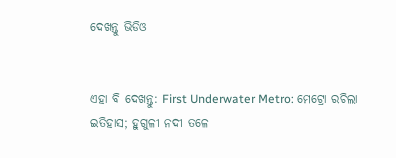ଦେଖନ୍ତୁ ଭିଡିଓ


ଏହା ବି ଦେଖନ୍ତୁ: First Underwater Metro: ମେଟ୍ରୋ ରଚିଲା ଇତିହାସ; ହୁଗୁଳୀ ନଦୀ ତଳେ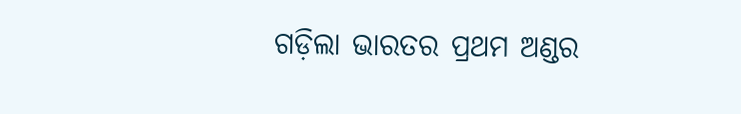ଗଡ଼ିଲା ଭାରତର ପ୍ରଥମ ଅଣ୍ଡର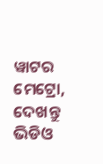ୱାଟର ମେଟ୍ରୋ, ଦେଖନ୍ତୁ ଭିଡିଓ